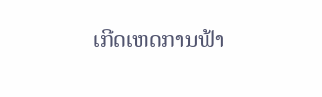ເກີດເຫດການຟ້າ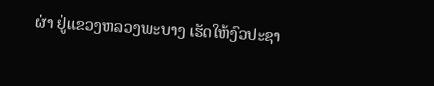ຜ່າ ຢູ່ແຂວງຫລວງພະບາງ ເຮັດໃຫ້ງົວປະຊາ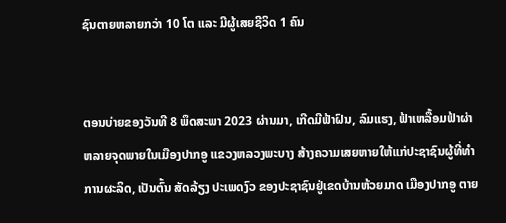ຊົນຕາຍຫລາຍກວ່າ 10 ໂຕ ແລະ ມີຜູ້ເສຍຊີວິດ 1 ຄົນ


ຕອນບ່າຍຂອງວັນທີ 8 ພຶດສະພາ 2023 ຜ່ານມາ, ເກີດມີຟ້າຝົນ, ລົມແຮງ, ຟ້າເຫລື້ອມຟ້າຜ່າ ຫລາຍຈຸດພາຍໃນເມືອງປາກອູ ແຂວງຫລວງພະບາງ ສ້າງຄວາມເສຍຫາຍໃຫ້ແກ່ປະຊາຊົນຜູ້ທີ່ທຳການຜະລິດ, ເປັນຕົ້ນ ສັດລ້ຽງ ປະເພດງົວ ຂອງປະຊາຊົນຢູ່ເຂດບ້ານຫ້ວຍມາດ ເມືອງປາກອູ ຕາຍ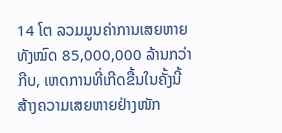14 ໂຕ ລວມມູນຄ່າການເສຍຫາຍທັງໝົດ 85,000,000 ລ້ານກວ່າກີບ, ເຫດການທີ່ເກີດຂື້ນໃນຄັ້ງນີ້ ສ້າງຄວາມເສຍຫາຍຢ່າງໜັກ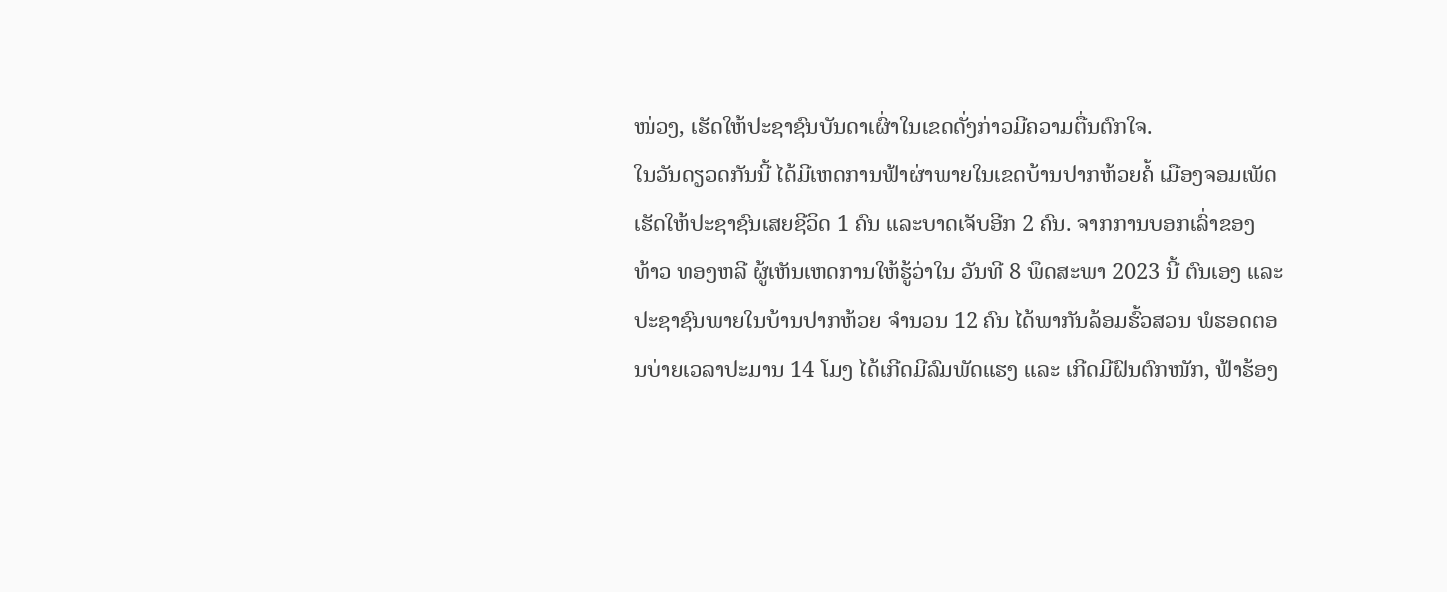ໜ່ວງ, ເຮັດໃຫ້ປະຊາຊົນບັນດາເຜົ່າໃນເຂດດັ່ງກ່າວມີຄວາມຕື່ນຕົກໃຈ.
ໃນວັນດຽວດກັນນີ້ ໄດ້ມີເຫດການຟ້າຜ່າພາຍໃນເຂດບ້ານປາກຫ້ວຍຄໍ້ ເມືອງຈອມເພັດ ເຮັດໃຫ້ປະຊາຊົນເສຍຊີວິດ 1 ຄົນ ແລະບາດເຈັບອີກ 2 ຄົນ. ຈາກການບອກເລົ່າຂອງ ທ້າວ ທອງຫລີ ຜູ້ເຫັນເຫດການໃຫ້ຮູ້ວ່າໃນ ວັນທີ 8 ພຶດສະພາ 2023 ນີ້ ຕົນເອງ ແລະ ປະຊາຊົນພາຍໃນບ້ານປາກຫ້ວຍ ຈຳນວນ 12 ຄົນ ໄດ້ພາກັນລ້ອມຮົ້ວສວນ ພໍຮອດຕອນບ່າຍເວລາປະມານ 14 ໂມງ ໄດ້ເກີດມີລົມພັດແຮງ ແລະ ເກີດມີຝົນຕົກໜັກ, ຟ້າຮ້ອງ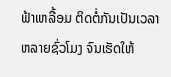ຟ້າເຫລື້ອມ ຕິດຕໍ່ກັນເປັນເວລາຫລາຍຊົ່ວໂມງ ຈົນເຮັດໃຫ້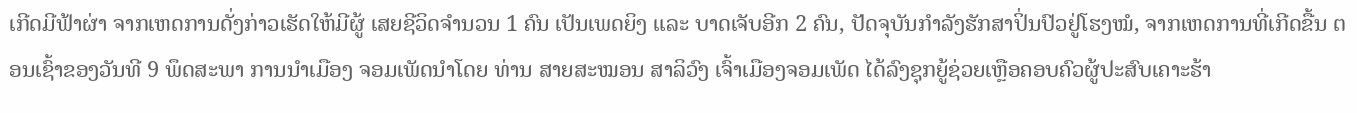ເກີດມີຟ້າຜ່າ ຈາກເຫດການດັ່ງກ່າວເຮັດໃຫ້ມີຜູ້ ເສຍຊີວິດຈຳນວນ 1 ຄົນ ເປັນເພດຍິງ ແລະ ບາດເຈັບອີກ 2 ຄົນ, ປັດຈຸບັນກຳລັງຮັກສາປິ່ນປົວຢູ່ໂຮງໝໍ, ຈາກເຫດການທີ່ເກີດຂື້ນ ຕອນເຊົ້າຂອງວັນທີ 9 ພຶດສະພາ ການນຳເມືອງ ຈອມເພັດນຳໂດຍ ທ່ານ ສາຍສະໝອນ ສາລິວົງ ເຈົ້າເມືອງຈອມເພັດ ໄດ້ລົງຊຸກຍູ້ຊ່ວຍເຫຼືອຄອບຄົວຜູ້ປະສົບເຄາະຮ້າ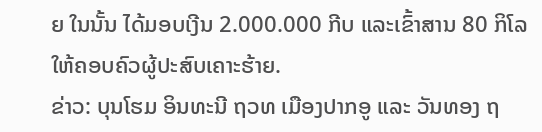ຍ ໃນນັ້ນ ໄດ້ມອບເງີນ 2.000.000 ກີບ ແລະເຂົ້າສານ 80 ກິໂລ ໃຫ້ຄອບຄົວຜູ້ປະສົບເຄາະຮ້າຍ.
ຂ່າວ: ບຸນໂຮມ ອິນທະນີ ຖວທ ເມືອງປາກອູ ແລະ ວັນທອງ ຖ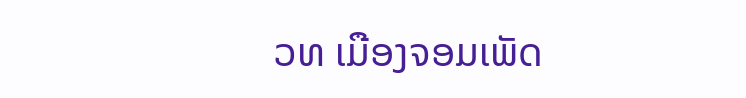ວທ ເມືອງຈອມເພັດ